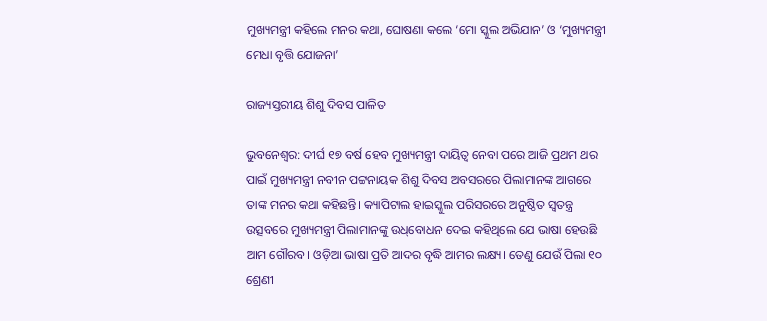ମୁଖ୍ୟମନ୍ତ୍ରୀ କହିଲେ ମନର କଥା, ଘୋଷଣା କଲେ ‘ମୋ ସ୍କୁଲ ଅଭିଯାନ’ ଓ ‘ମୁଖ୍ୟମନ୍ତ୍ରୀ ମେଧା ବୃତ୍ତି ଯୋଜନା’

ରାଜ୍ୟସ୍ତରୀୟ ଶିଶୁ ଦିବସ ପାଳିତ

ଭୁବନେଶ୍ୱର: ଦୀର୍ଘ ୧୭ ବର୍ଷ ହେବ ମୁଖ୍ୟମନ୍ତ୍ରୀ ଦାୟିତ୍ୱ ନେବା ପରେ ଆଜି ପ୍ରଥମ ଥର ପାଇଁ ମୁଖ୍ୟମନ୍ତ୍ରୀ ନବୀନ ପଟ୍ଟନାୟକ ଶିଶୁ ଦିବସ ଅବସରରେ ପିଲାମାନଙ୍କ ଆଗରେ ତାଙ୍କ ମନର କଥା କହିଛନ୍ତି। କ୍ୟାପିଟାଲ ହାଇସ୍କୁଲ ପରିସରରେ ଅନୁଷ୍ଠିତ ସ୍ୱତନ୍ତ୍ର ଉତ୍ସବରେ ମୁଖ୍ୟମନ୍ତ୍ରୀ ପିଲାମାନଙ୍କୁ ଉଧ୍‌ବୋଧନ ଦେଇ କହିଥିଲେ ଯେ ଭାଷା ହେଉଛି ଆମ ଗୌରବ। ଓଡ଼ିଆ ଭାଷା ପ୍ରତି ଆଦର ବୃଦ୍ଧି ଆମର ଲକ୍ଷ୍ୟ। ତେଣୁ ଯେଉଁ ପିଲା ୧୦ ଶ୍ରେଣୀ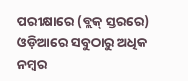ପରୀକ୍ଷାରେ (ବ୍ଲକ୍‌ ସ୍ତରରେ) ଓଡ଼ିଆରେ ସବୁଠାରୁ ଅଧିକ ନମ୍ବର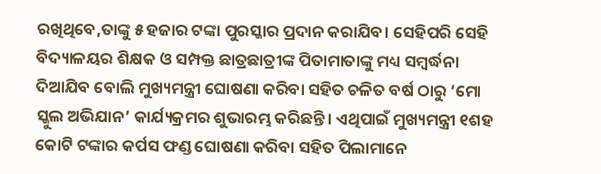ରଖିଥିବେ,ତାଙ୍କୁ ୫ ହଜାର ଟଙ୍କା ପୁରସ୍କାର ପ୍ରଦାନ କରାଯିବ। ସେହିପରି ସେହି ବିଦ୍ୟାଳୟର ଶିକ୍ଷକ ଓ ସମ୍ପକ୍ତ ଛାତ୍ରଛାତ୍ରୀଙ୍କ ପିତାମାତାଙ୍କୁ ମଧ୍ୟ ସମ୍ବର୍ଦ୍ଧନା ଦିଆଯିବ ବୋଲି ମୁଖ୍ୟମନ୍ତ୍ରୀ ଘୋଷଣା କରିବା ସହିତ ଚଳିତ ବର୍ଷ ଠାରୁ ‘ମୋ ସ୍କୁଲ ଅଭିଯାନ’ କାର୍ଯ୍ୟକ୍ରମର ଶୁଭାରମ୍ଭ କରିଛନ୍ତି। ଏଥିପାଇଁ ମୁଖ୍ୟମନ୍ତ୍ରୀ ୧ଶହ କୋଟି ଟଙ୍କାର କର୍ପସ ଫଣ୍ଡ ଘୋଷଣା କରିବା ସହିତ ପିଲାମାନେ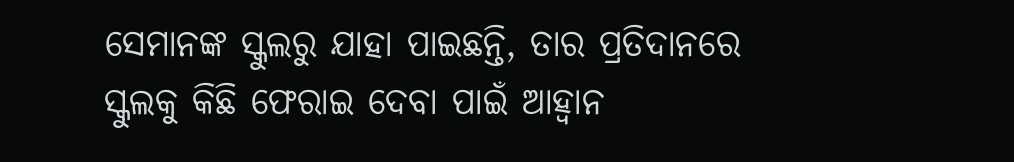ସେମାନଙ୍କ ସ୍କୁଲରୁ ଯାହା ପାଇଛନ୍ତି, ତାର ପ୍ରତିଦାନରେ ସ୍କୁଲକୁ କିଛି ଫେରାଇ ଦେବା ପାଇଁ ଆହ୍ଵାନ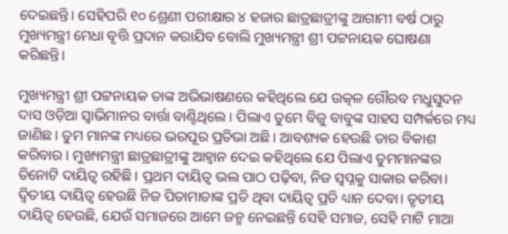ଦେଇଛନ୍ତି। ସେହିପରି ୧୦ ଶ୍ରେଣୀ ପରୀକ୍ଷାର ୪ ହଜାର ଛାତ୍ରଛାତ୍ରୀଙ୍କୁ ଆଗାମୀ ବର୍ଷ ଠାରୁ ମୁଖ୍ୟମନ୍ତ୍ରୀ ମେଧା ବୃତ୍ତି ପ୍ରଦାନ କରାଯିବ ବୋଲି ମୁଖ୍ୟମନ୍ତ୍ରୀ ଶ୍ରୀ ପଟ୍ଟନାୟକ ଘୋଷଣା କରିଛନ୍ତି।

ମୁଖ୍ୟମନ୍ତ୍ରୀ ଶ୍ରୀ ପଟ୍ଟନାୟକ ତାଙ୍କ ଅଭିଭାଷଣରେ କହିଥିଲେ ଯେ ଉତ୍କଳ ଗୌରବ ମଧୁସୁଦନ ଦାସ ଓଡ଼ିଆ ସ୍ୱାଭିମାନର ବାର୍ତ୍ତା ବାଣ୍ଟିଥିଲେ। ପିଲାଏ ତୁମେ ବିଜୁ ବାବୁଙ୍କ ସାହସ ସମ୍ପର୍କରେ ମଧ୍ୟ ଜାଣିଛ। ତୁମ ମାନଙ୍କ ମଧ୍ୟରେ ଭରପୂର ପ୍ରତିଭା ଅଛି। ଆବଶ୍ୟକ ହେଉଛି ତାର ବିକାଶ କରିବାର। ମୁଖ୍ୟମନ୍ତ୍ରୀ ଛାତ୍ରଛାତ୍ରୀଙ୍କୁ ଆହ୍ଵାନ ଦେଇ କହିଥିଲେ ଯେ ପିଲାଏ ତୁମମାନଙ୍କର ତିନୋଟି ଦାୟିତ୍ୱ ରହିଛି। ପ୍ରଥମ ଦାୟିତ୍ୱ ଭଲ ପାଠ ପଢ଼ିବା, ନିଜ ସ୍ୱପ୍ନକୁ ସାକାର କରିବା। ଦ୍ୱିତୀୟ ଦାୟିତ୍ୱ ହେଉଛି ନିଜ ପିତାମାତାଙ୍କ ପ୍ରତି ଥିବା ଦାୟିତ୍ୱ ପ୍ରତି ଧ୍ୟାନ ଦେବା। ତୃତୀୟ ଦାୟିତ୍ୱ ହେଉଛି, ଯେଉଁ ସମାଜରେ ଆମେ ଜନ୍ମ ନେଇଛନ୍ତି ସେହି ସମାଜ, ସେହି ମାଟି ମାଆ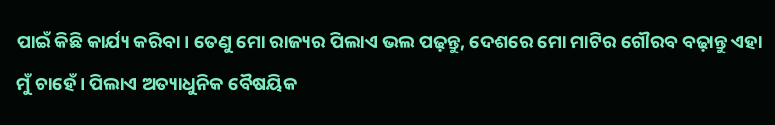ପାଇଁ କିଛି କାର୍ଯ୍ୟ କରିବା। ତେଣୁ ମୋ ରାଜ୍ୟର ପିଲାଏ ଭଲ ପଢ଼ନ୍ତୁ, ଦେଶରେ ମୋ ମାଟିର ଗୌରବ ବଢ଼ାନ୍ତୁ ଏହା ମୁଁ ଚାହେଁ। ପିଲାଏ ଅତ୍ୟାଧୁନିକ ବୈଷୟିକ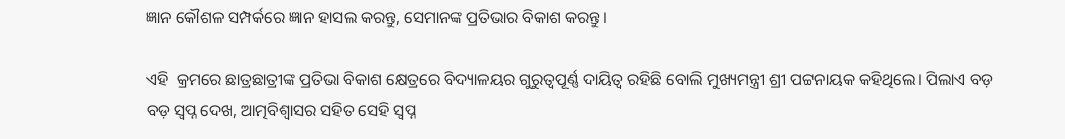ଜ୍ଞାନ କୌଶଳ ସମ୍ପର୍କରେ ଜ୍ଞାନ ହାସଲ କରନ୍ତୁ, ସେମାନଙ୍କ ପ୍ରତିଭାର ବିକାଶ କରନ୍ତୁ।

ଏହି  କ୍ରମରେ ଛାତ୍ରଛାତ୍ରୀଙ୍କ ପ୍ରତିଭା ବିକାଶ କ୍ଷେତ୍ରରେ ବିଦ୍ୟାଳୟର ଗୁରୁତ୍ୱପୂର୍ଣ୍ଣ ଦାୟିତ୍ୱ ରହିଛି ବୋଲି ମୁଖ୍ୟମନ୍ତ୍ରୀ ଶ୍ରୀ ପଟ୍ଟନାୟକ କହିଥିଲେ। ପିଲାଏ ବଡ଼ ବଡ଼ ସ୍ୱପ୍ନ ଦେଖ, ଆତ୍ମବିଶ୍ୱାସର ସହିତ ସେହି ସ୍ୱପ୍ନ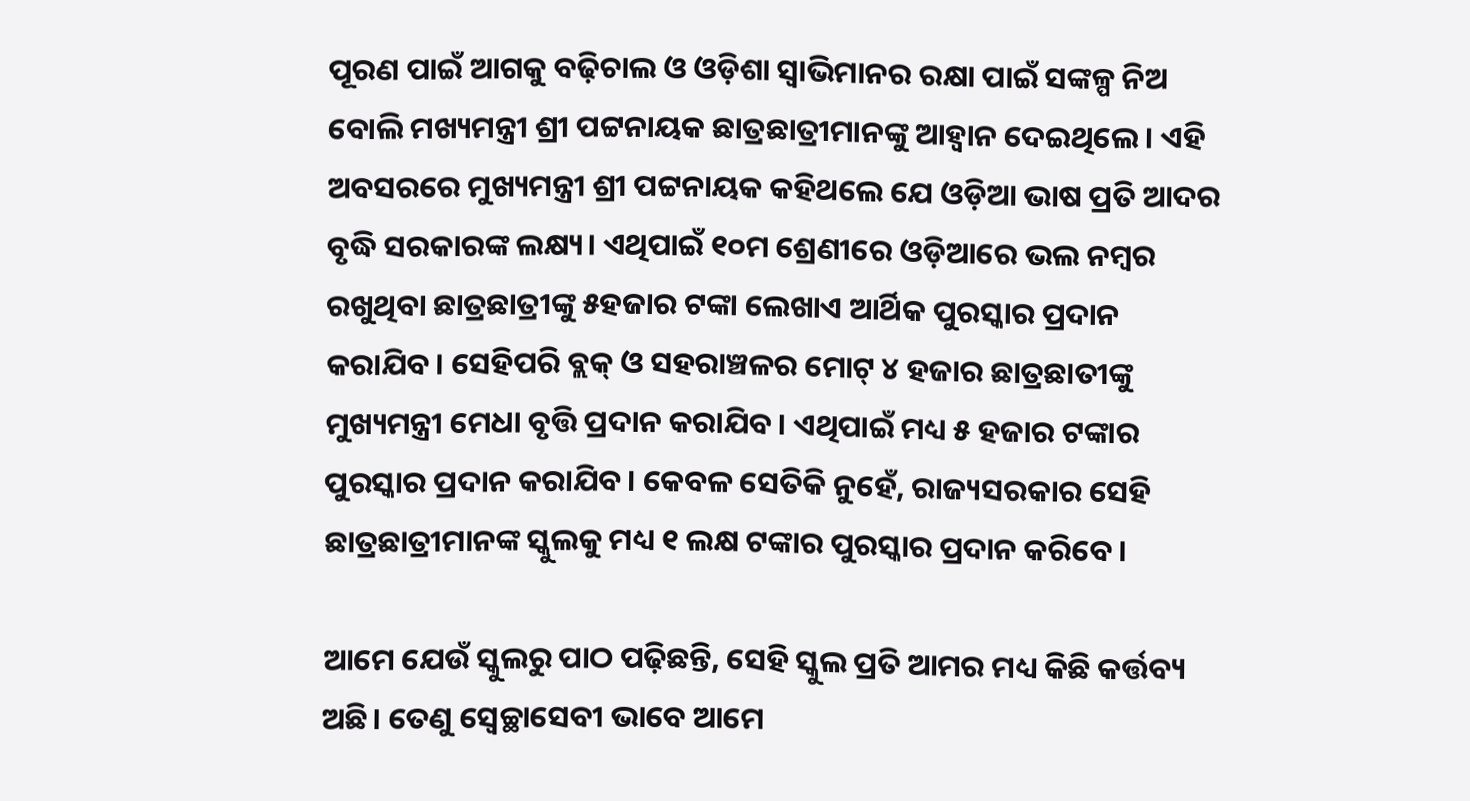ପୂରଣ ପାଇଁ ଆଗକୁ ବଢ଼ିଚାଲ ଓ ଓଡ଼ିଶା ସ୍ୱାଭିମାନର ରକ୍ଷା ପାଇଁ ସଙ୍କଳ୍ପ ନିଅ ବୋଲି ମଖ୍ୟମନ୍ତ୍ରୀ ଶ୍ରୀ ପଟ୍ଟନାୟକ ଛାତ୍ରଛାତ୍ରୀମାନଙ୍କୁ ଆହ୍ଵାନ ଦେଇଥିଲେ। ଏହି ଅବସରରେ ମୁଖ୍ୟମନ୍ତ୍ରୀ ଶ୍ରୀ ପଟ୍ଟନାୟକ କହିଥଲେ ଯେ ଓଡ଼ିଆ ଭାଷ ପ୍ରତି ଆଦର ବୃଦ୍ଧି ସରକାରଙ୍କ ଲକ୍ଷ୍ୟ। ଏଥିପାଇଁ ୧୦ମ ଶ୍ରେଣୀରେ ଓଡ଼ିଆରେ ଭଲ ନମ୍ବର ରଖୁଥିବା ଛାତ୍ରଛାତ୍ରୀଙ୍କୁ ୫ହଜାର ଟଙ୍କା ଲେଖାଏ ଆର୍ଥିକ ପୁରସ୍କାର ପ୍ରଦାନ କରାଯିବ। ସେହିପରି ବ୍ଲକ୍‌ ଓ ସହରାଞ୍ଚଳର ମୋଟ୍‌ ୪ ହଜାର ଛାତ୍ରଛାତୀଙ୍କୁ ମୁଖ୍ୟମନ୍ତ୍ରୀ ମେଧା ବୃତ୍ତି ପ୍ରଦାନ କରାଯିବ। ଏଥିପାଇଁ ମଧ୍ୟ ୫ ହଜାର ଟଙ୍କାର ପୁରସ୍କାର ପ୍ରଦାନ କରାଯିବ। କେବଳ ସେତିକି ନୁହେଁ, ରାଜ୍ୟସରକାର ସେହି ଛାତ୍ରଛାତ୍ରୀମାନଙ୍କ ସ୍କୁଲକୁ ମଧ୍ୟ ୧ ଲକ୍ଷ ଟଙ୍କାର ପୁରସ୍କାର ପ୍ରଦାନ କରିବେ।

ଆମେ ଯେଉଁ ସ୍କୁଲରୁ ପାଠ ପଢ଼ିଛନ୍ତି, ସେହି ସ୍କୁଲ ପ୍ରତି ଆମର ମଧ୍ୟ କିଛି କର୍ତ୍ତବ୍ୟ ଅଛି। ତେଣୁ ସ୍ୱେଚ୍ଛାସେବୀ ଭାବେ ଆମେ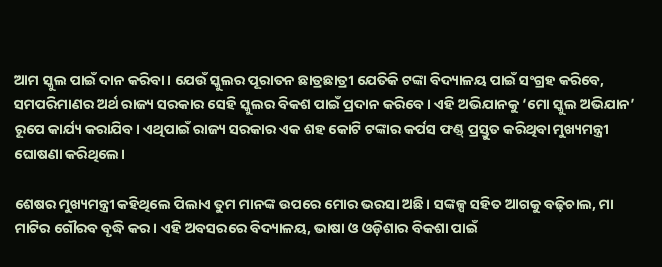ଆମ ସ୍କୁଲ ପାଇଁ ଦାନ କରିବା। ଯେଉଁ ସ୍କୁଲର ପୂରାତନ ଛାତ୍ରଛାତ୍ରୀ ଯେତିକି ଟଙ୍କା ବିଦ୍ୟାଳୟ ପାଇଁ ସଂଗ୍ରହ କରିବେ, ସମପରିମାଣର ଅର୍ଥ ରାଜ୍ୟ ସରକାର ସେହି ସ୍କୁଲର ବିକଶ ପାଇଁ ପ୍ରଦାନ କରିବେ। ଏହି ଅଭିଯାନକୁ ‘ମୋ ସ୍କୁଲ ଅଭିଯାନ’ ରୂପେ କାର୍ଯ୍ୟ କରାଯିବ। ଏଥିପାଇଁ ରାଜ୍ୟ ସରକାର ଏକ ଶହ କୋଟି ଟଙ୍କାର କର୍ପସ ଫଣ୍ଡ୍‌ ପ୍ରସ୍ତୁତ କରିଥିବା ମୁଖ୍ୟମନ୍ତ୍ରୀ ଘୋଷଣା କରିଥିଲେ।

ଶେଷର ମୁଖ୍ୟମନ୍ତ୍ରୀ କହିଥିଲେ ପିଲାଏ ତୁମ ମାନଙ୍କ ଉପରେ ମୋର ଭରସା ଅଛି। ସଙ୍କଳ୍ପ ସହିତ ଆଗକୁ ବଢ଼ିଚାଲ, ମା ମାଟିର ଗୌରବ ବୃଦ୍ଧି କର। ଏହି ଅବସରରେ ବିଦ୍ୟାଳୟ, ଭାଷା ଓ ଓଡ଼ିଶାର ବିକଶା ପାଇଁ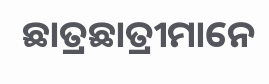ଛାତ୍ରଛାତ୍ରୀମାନେ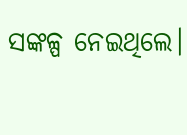ସଙ୍କଳ୍ପ ନେଇଥିଲେ।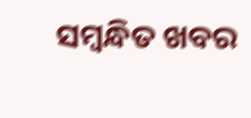ସମ୍ବନ୍ଧିତ ଖବର